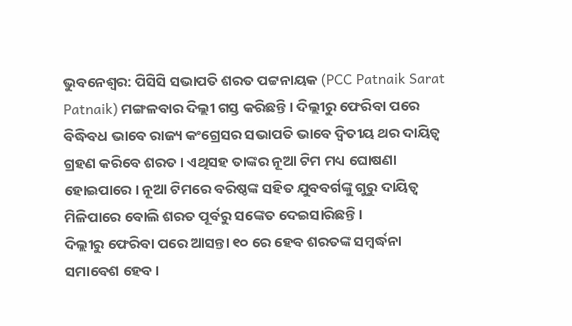ଭୁବନେଶ୍ବର: ପିସିସି ସଭାପତି ଶରତ ପଟ୍ଟନାୟକ (PCC Patnaik Sarat Patnaik) ମଙ୍ଗଳବାର ଦିଲ୍ଲୀ ଗସ୍ତ କରିଛନ୍ତି । ଦିଲ୍ଲୀରୁ ଫେରିବା ପରେ ବିଦ୍ଧିବଧ ଭାବେ ରାଜ୍ୟ କଂଗ୍ରେସର ସଭାପତି ଭାବେ ଦ୍ବିତୀୟ ଥର ଦାୟିତ୍ବ ଗ୍ରହଣ କରିବେ ଶରତ । ଏଥିସହ ତାଙ୍କର ନୂଆ ଟିମ ମଧ୍ୟ ଘୋଷଣା ହୋଇପାରେ । ନୂଆ ଟିମରେ ବରିଷ୍ଠଙ୍କ ସହିତ ଯୁବବର୍ଗଙ୍କୁ ଗୁରୁ ଦାୟିତ୍ବ ମିଳିପାରେ ବୋଲି ଶରତ ପୂର୍ବରୁ ସଙ୍କେତ ଦେଇସାରିଛନ୍ତି ।
ଦିଲ୍ଲୀରୁ ଫେରିବା ପରେ ଆସନ୍ତା ୧୦ ରେ ହେବ ଶରତଙ୍କ ସମ୍ବର୍ଦ୍ଧନା ସମାବେଶ ହେବ ।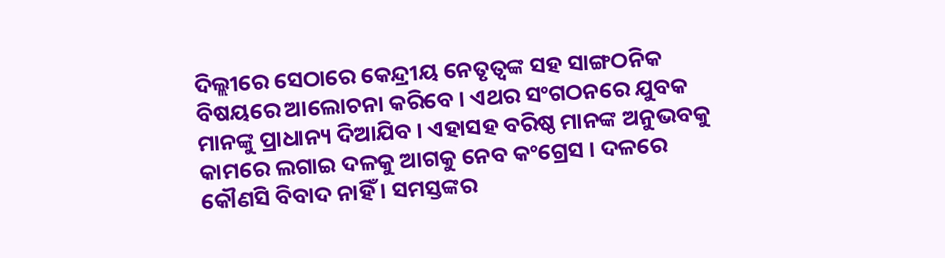ଦିଲ୍ଲୀରେ ସେଠାରେ କେନ୍ଦ୍ରୀୟ ନେତୃତ୍ବଙ୍କ ସହ ସାଙ୍ଗଠନିକ ବିଷୟରେ ଆଲୋଚନା କରିବେ । ଏଥର ସଂଗଠନରେ ଯୁବକ ମାନଙ୍କୁ ପ୍ରାଧାନ୍ୟ ଦିଆଯିବ । ଏହାସହ ବରିଷ୍ଠ ମାନଙ୍କ ଅନୁଭବକୁ କାମରେ ଲଗାଇ ଦଳକୁ ଆଗକୁ ନେବ କଂଗ୍ରେସ । ଦଳରେ କୌଣସି ବିବାଦ ନାହିଁ । ସମସ୍ତଙ୍କର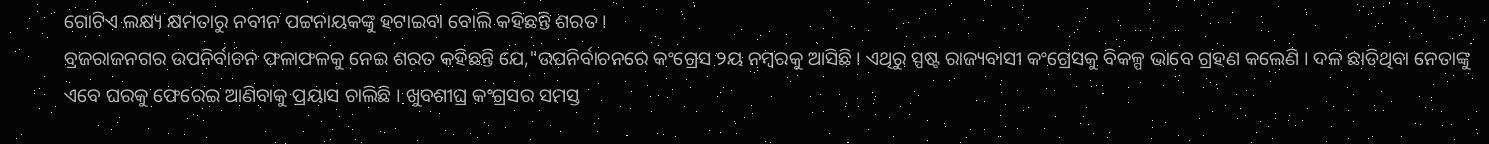ଗୋଟିଏ ଲକ୍ଷ୍ୟ କ୍ଷମତାରୁ ନବୀନ ପଟ୍ଟନାୟକଙ୍କୁ ହଟାଇବା ବୋଲି କହିଛନ୍ତି ଶରତ ।
ବ୍ରଜରାଜନଗର ଉପନିର୍ବାଚନ ଫଳାଫଳକୁ ନେଇ ଶରତ କହିଛନ୍ତି ଯେ,"ଉପନିର୍ବାଚନରେ କଂଗ୍ରେସ ୨ୟ ନମ୍ବରକୁ ଆସିଛି । ଏଥିରୁ ସ୍ପଷ୍ଟ ରାଜ୍ୟବାସୀ କଂଗ୍ରେସକୁ ବିକଳ୍ପ ଭାବେ ଗ୍ରହଣ କଲେଣି । ଦଳ ଛାଡିଥିବା ନେତାଙ୍କୁ ଏବେ ଘରକୁ ଫେରେଇ ଆଣିବାକୁ ପ୍ରୟାସ ଚାଲିଛି । ଖୁବଶୀଘ୍ର କଂଗ୍ରସର ସମସ୍ତ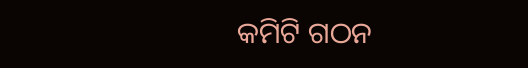କମିଟି ଗଠନ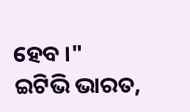ହେବ ।"
ଇଟିଭି ଭାରତ,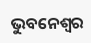ଭୁବନେଶ୍ବର